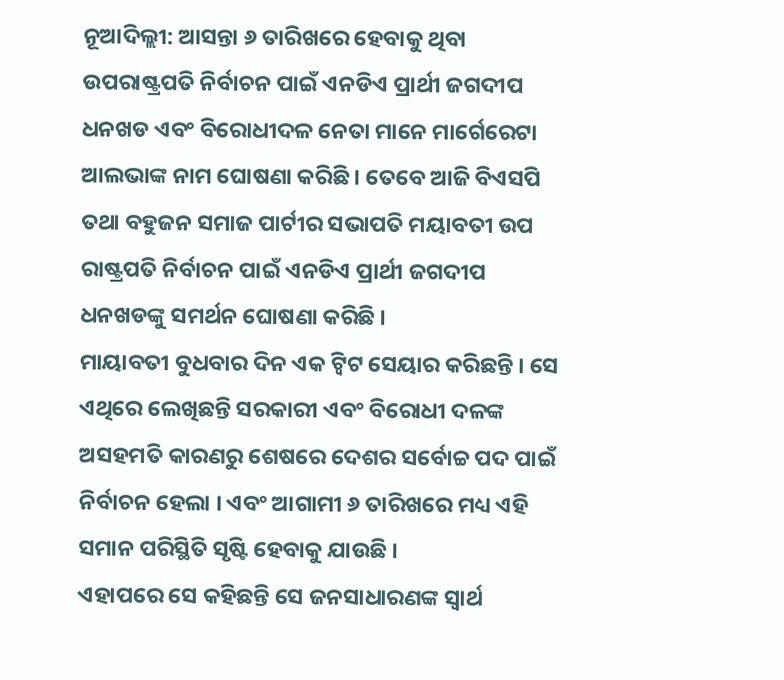ନୂଆଦିଲ୍ଲୀ: ଆସନ୍ତା ୬ ତାରିଖରେ ହେବାକୁ ଥିବା ଉପରାଷ୍ଟ୍ରପତି ନିର୍ବାଚନ ପାଇଁ ଏନଡିଏ ପ୍ରାର୍ଥୀ ଜଗଦୀପ ଧନଖଡ ଏବଂ ବିରୋଧୀଦଳ ନେତା ମାନେ ମାର୍ଗେରେଟା ଆଲଭାଙ୍କ ନାମ ଘୋଷଣା କରିଛି । ତେବେ ଆଜି ବିଏସପି ତଥା ବହୁଜନ ସମାଜ ପାର୍ଟୀର ସଭାପତି ମୟାବତୀ ଉପ ରାଷ୍ଟ୍ରପତି ନିର୍ବାଚନ ପାଇଁ ଏନଡିଏ ପ୍ରାର୍ଥୀ ଜଗଦୀପ ଧନଖଡଙ୍କୁ ସମର୍ଥନ ଘୋଷଣା କରିଛି ।
ମାୟାବତୀ ବୁଧବାର ଦିନ ଏକ ଟ୍ୱିଟ ସେୟାର କରିଛନ୍ତି । ସେ ଏଥିରେ ଲେଖିଛନ୍ତି ସରକାରୀ ଏବଂ ବିରୋଧୀ ଦଳଙ୍କ ଅସହମତି କାରଣରୁ ଶେଷରେ ଦେଶର ସର୍ବୋଚ୍ଚ ପଦ ପାଇଁ ନିର୍ବାଚନ ହେଲା । ଏବଂ ଆଗାମୀ ୬ ତାରିଖରେ ମଧ୍ୟ ଏହି ସମାନ ପରିସ୍ଥିତି ସୃଷ୍ଟି ହେବାକୁ ଯାଉଛି ।
ଏହାପରେ ସେ କହିଛନ୍ତି ସେ ଜନସାଧାରଣଙ୍କ ସ୍ୱାର୍ଥ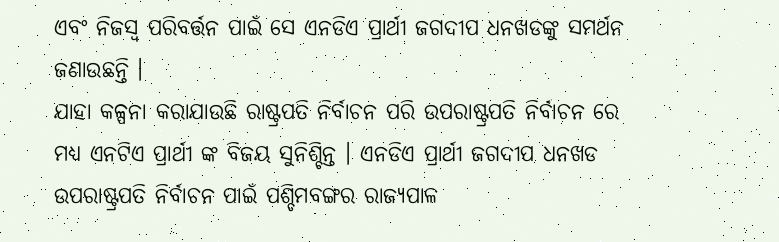ଏବଂ ନିଜସ୍ୱ ପରିବର୍ତ୍ତନ ପାଇଁ ସେ ଏନଡିଏ ପ୍ରାର୍ଥୀ ଜଗଦୀପ ଧନଖଡଙ୍କୁ ସମର୍ଥନ ଜଣାଉଛନ୍ତି ।
ଯାହା କଳ୍ପନା କରାଯାଉଛି ରାଷ୍ଟ୍ରପତି ନିର୍ବାଚନ ପରି ଉପରାଷ୍ଟ୍ରପତି ନିର୍ବାଚନ ରେ ମଧ୍ୟ ଏନଟିଏ ପ୍ରାର୍ଥୀ ଙ୍କ ବିଜୟ ସୁନିଶ୍ଚିନ୍ତ । ଏନଡିଏ ପ୍ରାର୍ଥୀ ଜଗଦୀପ ଧନଖଡ ଉପରାଷ୍ଟ୍ରପତି ନିର୍ବାଚନ ପାଇଁ ପଶ୍ଚିମବଙ୍ଗର ରାଜ୍ୟପାଳ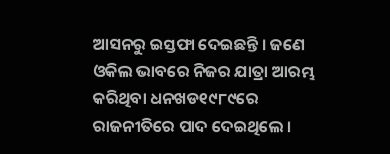ଆସନରୁ ଇସ୍ତଫା ଦେଇଛନ୍ତି । ଜଣେ ଓକିଲ ଭାବରେ ନିଜର ଯାତ୍ରା ଆରମ୍ଭ କରିଥିବା ଧନଖଡ୧୯୮୯ରେ ରାଜନୀତିରେ ପାଦ ଦେଇଥିଲେ ।